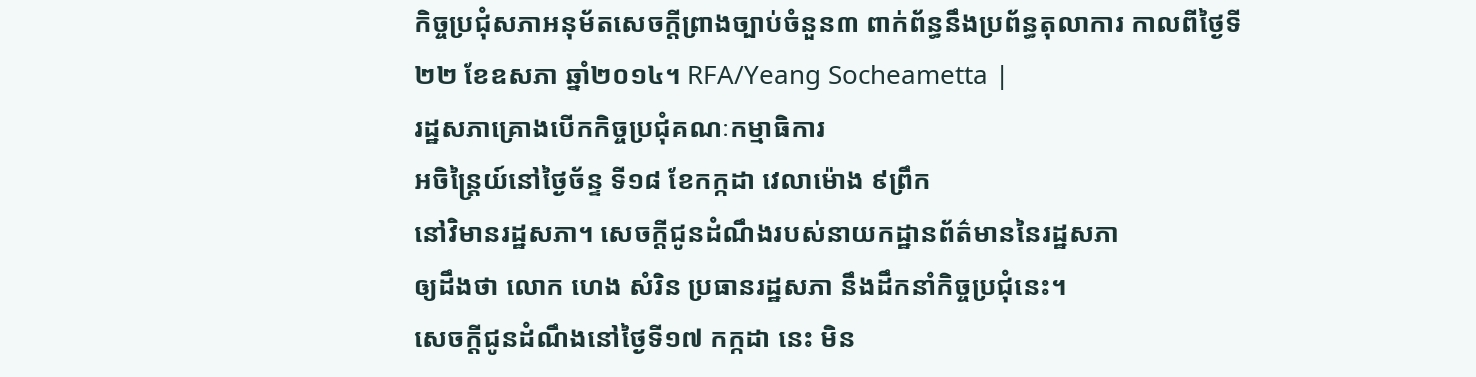កិច្ចប្រជុំសភាអនុម័តសេចក្តីព្រាងច្បាប់ចំនួន៣ ពាក់ព័ន្ធនឹងប្រព័ន្ធតុលាការ កាលពីថ្ងៃទី២២ ខែឧសភា ឆ្នាំ២០១៤។ RFA/Yeang Socheametta |
រដ្ឋសភាគ្រោងបើកកិច្ចប្រជុំគណៈកម្មាធិការ
អចិន្ត្រៃយ៍នៅថ្ងៃច័ន្ទ ទី១៨ ខែកក្កដា វេលាម៉ោង ៩ព្រឹក
នៅវិមានរដ្ឋសភា។ សេចក្ដីជូនដំណឹងរបស់នាយកដ្ឋានព័ត៌មាននៃរដ្ឋសភា
ឲ្យដឹងថា លោក ហេង សំរិន ប្រធានរដ្ឋសភា នឹងដឹកនាំកិច្ចប្រជុំនេះ។
សេចក្ដីជូនដំណឹងនៅថ្ងៃទី១៧ កក្កដា នេះ មិន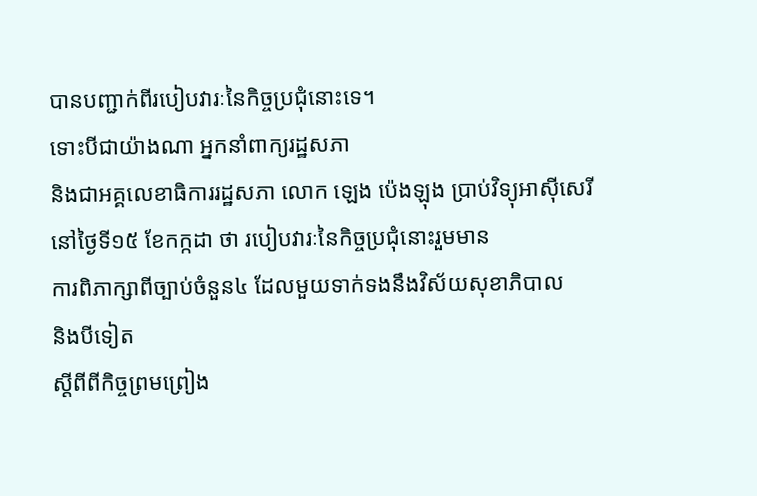បានបញ្ជាក់ពីរបៀបវារៈនៃកិច្ចប្រជុំនោះទេ។
ទោះបីជាយ៉ាងណា អ្នកនាំពាក្យរដ្ឋសភា
និងជាអគ្គលេខាធិការរដ្ឋសភា លោក ឡេង ប៉េងឡុង ប្រាប់វិទ្យុអាស៊ីសេរី
នៅថ្ងៃទី១៥ ខែកក្កដា ថា របៀបវារៈនៃកិច្ចប្រជុំនោះរួមមាន
ការពិភាក្សាពីច្បាប់ចំនួន៤ ដែលមួយទាក់ទងនឹងវិស័យសុខាភិបាល
និងបីទៀត
ស្ដីពីពីកិច្ចព្រមព្រៀង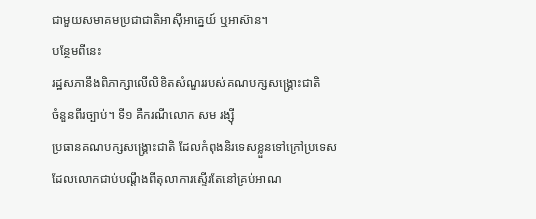ជាមួយសមាគមប្រជាជាតិអាស៊ីអាគ្នេយ៍ ឬអាស៊ាន។
បន្ថែមពីនេះ
រដ្ឋសភានឹងពិភាក្សាលើលិខិតសំណួររបស់គណបក្សសង្គ្រោះជាតិ
ចំនួនពីរច្បាប់។ ទី១ គឺករណីលោក សម រង្ស៊ី
ប្រធានគណបក្សសង្គ្រោះជាតិ ដែលកំពុងនិរទេសខ្លួនទៅក្រៅប្រទេស
ដែលលោកជាប់បណ្ដឹងពីតុលាការស្ទើរតែនៅគ្រប់អាណ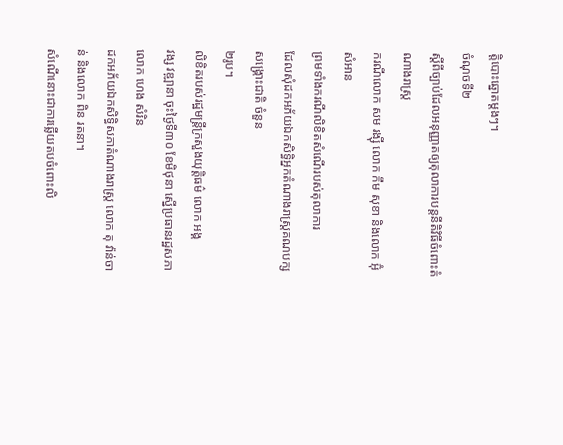ត្តិបោះឆ្នោតម្ដងៗ។
ចំណុចទី២
ស្ដីពីច្បាប់ដែលអនុញ្ញាតឲ្យតុលាការបន្តនីតិវិធីចំពោះតំណាងរាស្ត្រ
ករណីលោក សម រង្ស៊ី លោក កឹម សុខា និងលោក អ៊ុំ សំអាន
ព្រមទាំងករណីលិខិតសំណើរបស់តុលាការ
ដែលសុំដកអភ័យឯកសិទ្ធិអ្នកតំណាងរាស្ត្រគណបក្សសង្គ្រោះជាតិ ចំនួន
២រូប។
លិខិតរបស់រដ្ឋមន្ត្រីក្រសួងយុត្តិធម៌ លោក អង្គ
វង្ស វឌ្ឍានា ចុះថ្ងៃទី៣០ ខែមិថុនា ស្នើប្រធានរដ្ឋសភា លោក ហេង សំរិន
ដកអភ័យឯកសិទ្ធិសភាតំណាងរាស្ត្រ លោក តុ វ៉ាន់ចាន់ និងលោក ពិន រតនា។
សំណើនោះជាការឆ្លើយតបចំពោះលិ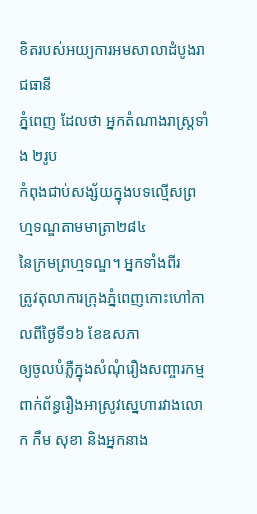ខិតរបស់អយ្យការអមសាលាដំបូងរាជធានី
ភ្នំពេញ ដែលថា អ្នកតំណាងរាស្ត្រទាំង ២រូប
កំពុងជាប់សង្ស័យក្នុងបទល្មើសព្រហ្មទណ្ឌតាមមាត្រា២៨៤
នៃក្រមព្រហ្មទណ្ឌ។ អ្នកទាំងពីរ
ត្រូវតុលាការក្រុងភ្នំពេញកោះហៅកាលពីថ្ងៃទី១៦ ខែឧសភា
ឲ្យចូលបំភ្លឺក្នុងសំណុំរឿងសញ្ចារកម្ម
ពាក់ព័ន្ធរឿងអាស្រូវស្នេហារវាងលោក កឹម សុខា និងអ្នកនាង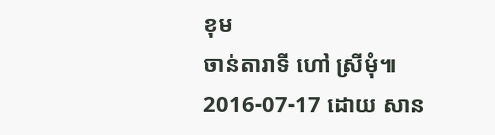ខុម
ចាន់តារាទី ហៅ ស្រីមុំ៕
2016-07-17 ដោយ សាន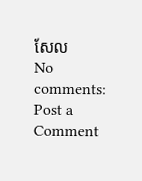សែល
No comments:
Post a Comment